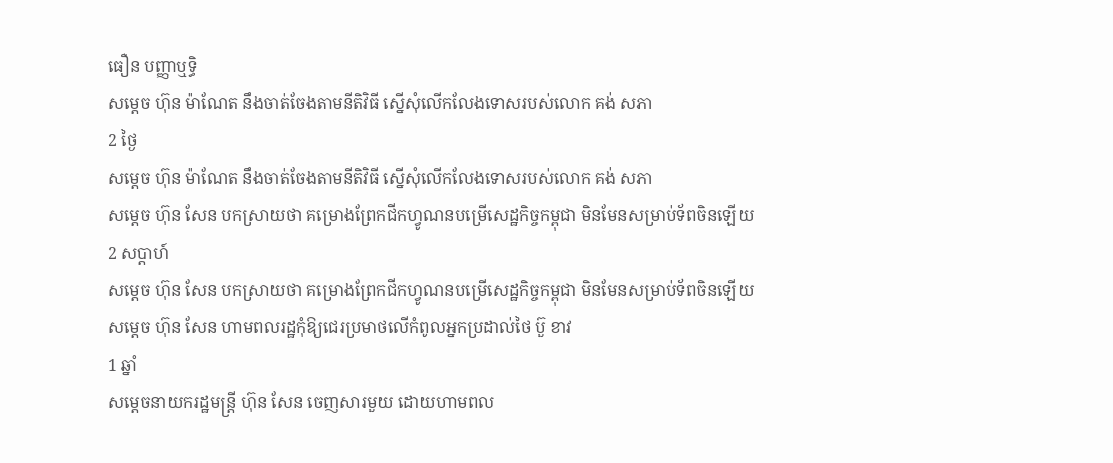ធឿន បញ្ញាឬទិ្ធ
សម្ដេច ហ៊ុន ម៉ាណែត នឹងចាត់ចែងតាមនីតិវិធី ស្នើសុំលើកលែងទោសរបស់លោក គង់ សភា
2 ថ្ងៃ
សម្ដេច ហ៊ុន ម៉ាណែត នឹងចាត់ចែងតាមនីតិវិធី ស្នើសុំលើកលែងទោសរបស់លោក គង់ សភា
សម្ដេច ហ៊ុន សែន បកស្រាយថា គម្រោងព្រែកជីកហ្វូណនបម្រើសេដ្ឋកិច្ចកម្ពុជា មិនមែនសម្រាប់ទ័ពចិនឡើយ
2 សប្តាហ៍
សម្ដេច ហ៊ុន សែន បកស្រាយថា គម្រោងព្រែកជីកហ្វូណនបម្រើសេដ្ឋកិច្ចកម្ពុជា មិនមែនសម្រាប់ទ័ពចិនឡើយ
សម្ដេច ហ៊ុន សែន ហាមពលរដ្ឋកុំឱ្យជេរប្រមាថលើកំពូលអ្នកប្រដាល់ថៃ ប៊ួ ខាវ
1 ឆ្នាំ
សម្ដេចនាយករដ្ឋមន្រ្តី ហ៊ុន សែន ចេញសារមួយ ដោយហាមពល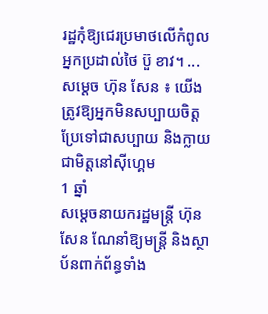រដ្ឋកុំឱ្យជេរប្រមាថលើកំពូលអ្នកប្រដាល់ថៃ ប៊ួ ខាវ។ ...
សម្ដេច ហ៊ុន សែន ៖ យើងត្រូវឱ្យអ្នកមិនសប្បាយចិត្ត ប្រែទៅជាសប្បាយ និងក្លាយជាមិត្តនៅស៊ីហ្គេម
1 ឆ្នាំ
សម្ដេចនាយករដ្ឋមន្រ្តី ហ៊ុន សែន ណែនាំឱ្យមន្ត្រី និងស្ថាប័នពាក់ព័ន្ធទាំង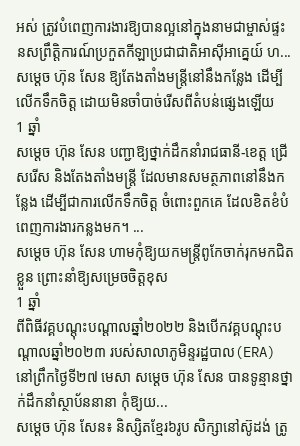អស់ ត្រូវបំពេញការងារឱ្យបានល្អនៅក្នុងនាមជាម្ចាស់ផ្ទះនសព្រឹត្តិការណ៍ប្រកួតកីឡាប្រជាជាតិអាស៊ីអាគ្នេយ៍ ហ...
សម្ដេច ហ៊ុន សែន ឱ្យតែងតាំងមន្ត្រីនៅនឹងកន្លែង ដើម្បីលើកទឹកចិត្ត ដោយមិនចាំបាច់រើសពីតំបន់ផ្សេងឡើយ
1 ឆ្នាំ
សម្ដេច ហ៊ុន សែន បញ្ជាឱ្យថ្នាក់ដឹកនាំរាជធានី-ខេត្ត ជ្រើសរើស និងតែងតាំងមន្ត្រី ដែលមានសមត្ថភាពនៅនឹងកន្លែង ដើម្បីជាការលើកទឹកចិត្ត ចំពោះពួកគេ ដែលខិតខំបំពេញការងារកន្លងមក។ ...
សម្ដេច ហ៊ុន សែន ហាមកុំឱ្យយកមន្ត្រីពូកែចាក់រុកមកជិតខ្លួន ព្រោះនាំឱ្យសម្រេចចិត្តខុស
1 ឆ្នាំ
ពីពិធីវគ្គបណ្តុះបណ្តាលឆ្នាំ២០២២ និងបើកវគ្គបណ្តុះបណ្តាលឆ្នាំ២០២៣ របស់សាលាភូមិន្ទរដ្ឋបាល(ERA) នៅព្រឹកថ្ងៃទី២៧ មេសា សម្ដេច ហ៊ុន សែន បានទូន្មានថ្នាក់ដឹកនាំស្ថាប័ននានា កុំឱ្យយ...
សម្ដេច ហ៊ុន សែន៖ និស្សិតខ្មែរ៦រូប សិក្សានៅស៊ូដង់ ត្រូ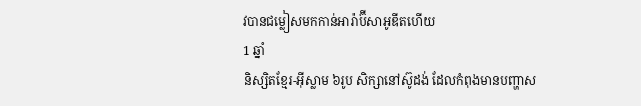វបានជម្លៀសមកកាន់អារ៉ាប៊ីសាអូឌីតហើយ
1 ឆ្នាំ
និស្សិតខ្មែរ-អ៊ីស្លាម ៦រូប សិក្សានៅស៊ូដង់ ដែលកំពុងមានបញ្ហាស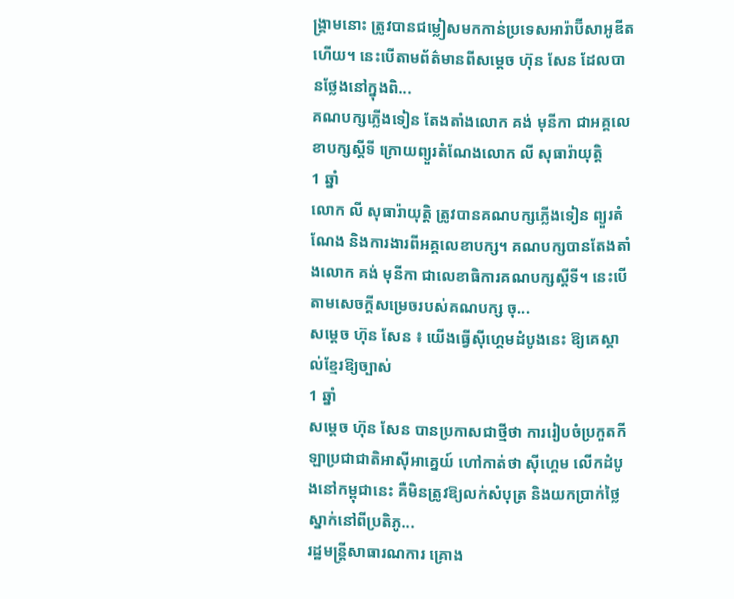ង្គ្រាមនោះ ត្រូវបានជម្លៀសមកកាន់ប្រទេសអារ៉ាប៊ីសាអូឌីត ហើយ។ នេះបើតាមព័ត៌មានពីសម្ដេច ហ៊ុន សែន ដែលបានថ្លែងនៅក្នុងពិ...
គណបក្សភ្លើងទៀន តែងតាំងលោក គង់ មុនីកា ជាអគ្គលេខាបក្សស្តីទី ក្រោយព្យួរតំណែងលោក លី សុធារ៉ាយុត្តិ
1 ឆ្នាំ
លោក លី សុធារ៉ាយុត្តិ ត្រូវបានគណបក្សភ្លើងទៀន ព្យួរតំណែង និងការងារពីអគ្គលេខាបក្ស។ គណបក្សបានតែងតាំងលោក គង់ មុនីកា ជាលេខាធិការគណបក្សស្តីទី។ នេះបើតាមសេចក្តីសម្រេចរបស់គណបក្ស ចុ...
សម្ដេច ហ៊ុន សែន ៖ យើងធ្វើស៊ីហ្គេមដំបូងនេះ ឱ្យគេស្គាល់ខ្មែរឱ្យច្បាស់
1 ឆ្នាំ
សម្ដេច ហ៊ុន សែន បានប្រកាសជាថ្មីថា ការរៀបចំប្រកួតកីឡាប្រជាជាតិអាស៊ីអាគ្នេយ៍ ហៅកាត់ថា ស៊ីហ្គេម លើកដំបូងនៅកម្ពុជានេះ គឺមិនត្រូវឱ្យលក់សំបុត្រ និងយកប្រាក់ថ្លៃស្នាក់នៅពីប្រតិភូ...
រដ្ឋមន្ត្រីសាធារណការ គ្រោង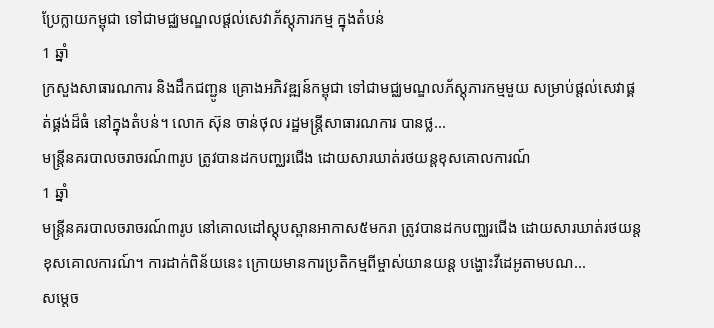ប្រែក្លាយកម្ពុជា ទៅជាមជ្ឈមណ្ឌលផ្ដល់សេវាភ័ស្តុភារកម្ម ក្នុងតំបន់
1 ឆ្នាំ
ក្រសួងសាធារណការ និងដឹកជញ្ជូន គ្រោងអភិវឌ្ឍន៍កម្ពុជា ទៅជាមជ្ឈមណ្ឌលភ័ស្តុភារកម្មមួយ សម្រាប់ផ្ដល់សេវាផ្គត់ផ្គង់ដ៏ធំ នៅក្នុងតំបន់។ លោក ស៊ុន ចាន់ថុល រដ្ឋមន្រ្តីសាធារណការ បានថ្ល...
មន្ត្រីនគរបាលចរាចរណ៍៣រូប ត្រូវបានដកបញ្ឈរជើង ដោយសារឃាត់រថយន្តខុសគោលការណ៍
1 ឆ្នាំ
មន្ត្រីនគរបាលចរាចរណ៍៣រូប នៅគោលដៅស្ដុបស្ពានអាកាស៥មករា ត្រូវបានដកបញ្ឈរជើង ដោយសារឃាត់រថយន្តខុសគោលការណ៍។ ការដាក់ពិន័យនេះ ក្រោយមានការប្រតិកម្មពីម្ចាស់យានយន្ត បង្ហោះវីដេអូតាមបណ...
សម្ដេច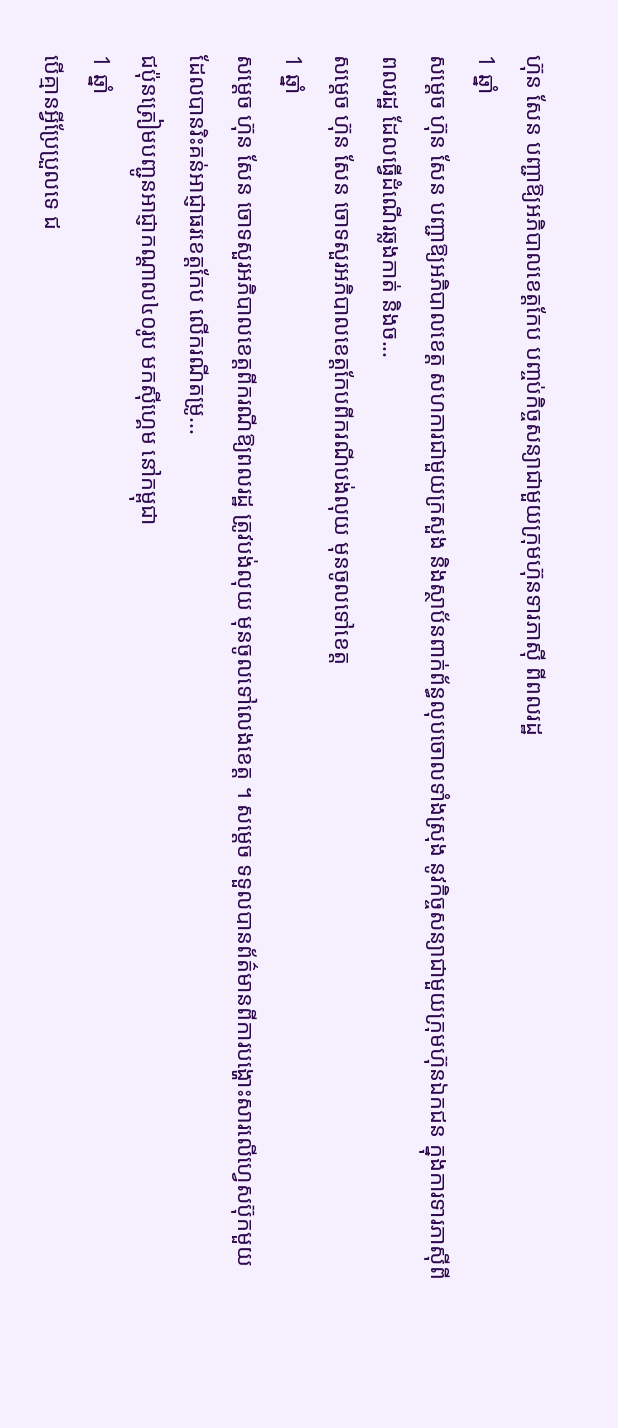ហ៊ុន សែន បញ្ជាឱ្យអភិបាលខេត្តកែប បញ្ចប់កិច្ចសន្យាជាមួយក្រុមហ៊ុនទារភាស៊ី ពីពលរដ្ឋ
1 ឆ្នាំ
សម្ដេច ហ៊ុន សែន បញ្ជាឱ្យអភិបាលខេត្ត សហការជាមួយក្រសួង និងស្ថាប័នពាក់ព័ន្ធលុបចោលទាំងស្រុង នូវកិច្ចសន្យាជាមួយក្រុមហ៊ុនឯកជន ក្នុងការទារភាស៊ីពីពលរដ្ឋ ដែលធ្វើដំណើរឆ្លងកាត់ និងច...
សម្ដេច ហ៊ុន សែន ចោទសួរអភិបាលខេត្តកែបពីករណីបង់លុយ មុនចូលទៅខេត្ត
1 ឆ្នាំ
សម្ដេច ហ៊ុន សែន ចោទសួរអភិបាលខេត្តពីករណីឱ្យពលរដ្ឋ ត្រូវបង់លុយ មុនចូលទៅលេងខេត្ត ។ សម្ដេច ទទួលបានព័ត៌មានពីការបង្ហោះសារលើហ្វេសប៊ុកមួយ ដែលបានរិះគន់អាជ្ញាធរខេត្តកែប លើករណីតម្រូ...
ជប៉ុនត្រៀមបញ្ជូនអាជ្ញាកណ្ដាល៤០រូប មកស៊ីហ្គេម នៅកម្ពុជា
1 ឆ្នាំ
បើគ្មានអ្វីប្រែប្រួលទេ ជ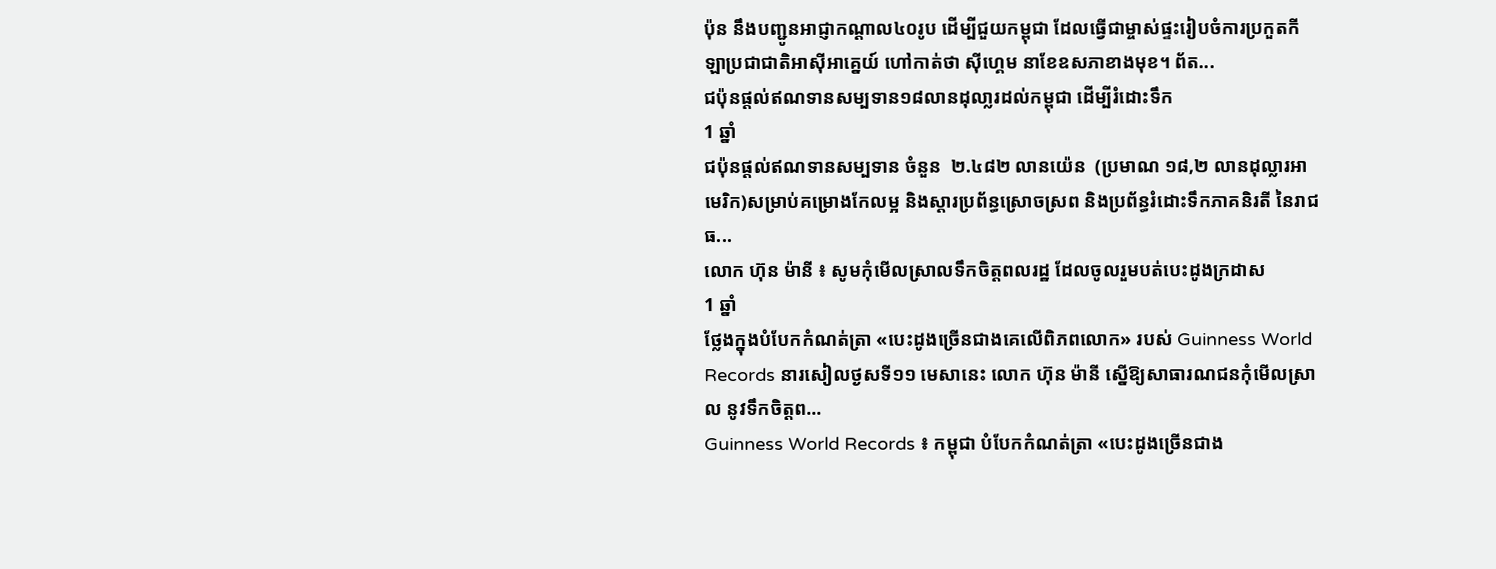ប៉ុន នឹងបញ្ជូនអាជ្ញាកណ្ដាល៤០រូប ដើម្បីជួយកម្ពុជា ដែលធ្វើជាម្ចាស់ផ្ទះរៀបចំការប្រកួតកីឡាប្រជាជាតិអាស៊ីអាគ្នេយ៍ ហៅកាត់ថា ស៊ីហ្គេម នាខែឧសភាខាងមុខ។ ព័ត...
ជប៉ុនផ្តល់ឥណទានសម្បទាន១៨លានដុលា្លរដល់កម្ពុជា ដើម្បីរំដោះទឹក
1 ឆ្នាំ
ជប៉ុនផ្តល់ឥណទានសម្បទាន ចំនួន  ២.៤៨២ លានយ៉េន  (ប្រមាណ ១៨,២ លានដុល្លារអាមេរិក)សម្រាប់គម្រោងកែលម្អ និងស្ដារប្រព័ន្ធស្រោចស្រព និងប្រព័ន្ធរំដោះទឹកភាគនិរតី នៃរាជធ...
លោក ហ៊ុន ម៉ានី ៖ សូមកុំមើលស្រាលទឹកចិត្តពលរដ្ឋ ដែលចូលរួមបត់បេះដូងក្រដាស
1 ឆ្នាំ
ថ្លែងក្នុងបំបែកកំណត់ត្រា «បេះដូងច្រើនជាងគេលើពិភពលោក» របស់ Guinness World Records នារសៀលថ្ងសទី១១ មេសានេះ លោក ហ៊ុន ម៉ានី ស្នើឱ្យសាធារណជនកុំមើលស្រាល នូវទឹកចិត្តព...
Guinness World Records ៖ កម្ពុជា បំបែកកំណត់ត្រា «បេះដូងច្រើនជាង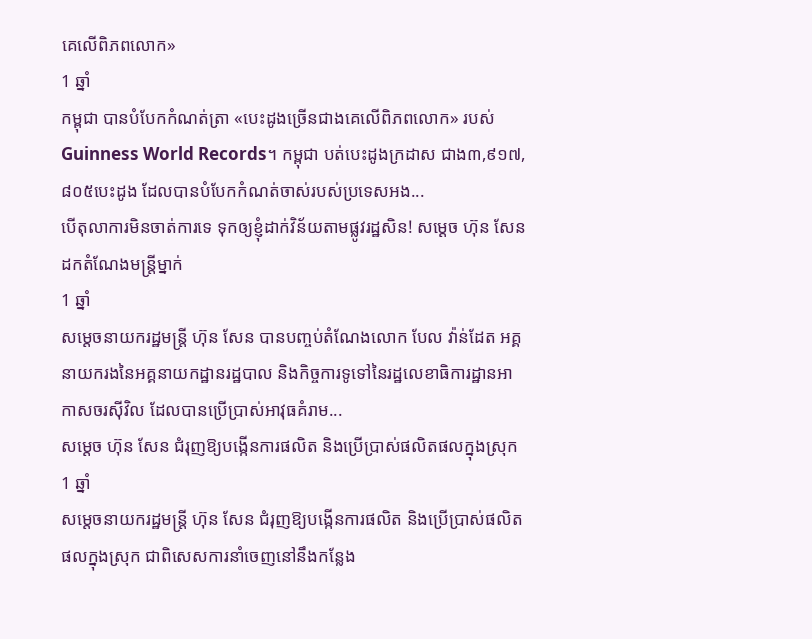គេលើពិភពលោក»
1 ឆ្នាំ
កម្ពុជា បានបំបែកកំណត់ត្រា «បេះដូងច្រើនជាងគេលើពិភពលោក» របស់ Guinness World Records។ កម្ពុជា បត់បេះដូងក្រដាស ជាង៣,៩១៧,៨០៥បេះដូង ដែលបានបំបែកកំណត់ចាស់របស់ប្រទេសអង...
បើតុលាការមិនចាត់ការទេ ទុកឲ្យខ្ញុំដាក់វិន័យតាមផ្លូវរដ្ឋសិន! សម្ដេច ហ៊ុន សែន ដកតំណែងមន្ត្រីម្នាក់
1 ឆ្នាំ
សម្ដេចនាយករដ្ឋមន្រ្តី ហ៊ុន សែន បានបញ្ចប់តំណែងលោក បែល វ៉ាន់ដែត អគ្គនាយករងនៃអគ្គនាយកដ្ឋានរដ្ឋបាល និងកិច្ចការទូទៅនៃរដ្ឋលេខាធិការដ្ឋានអាកាសចរស៊ីវិល ដែលបានប្រើប្រាស់អាវុធគំរាម...
សម្ដេច ហ៊ុន សែន ជំរុញឱ្យបង្កើនការផលិត និងប្រើប្រាស់ផលិតផលក្នុងស្រុក
1 ឆ្នាំ
សម្ដេចនាយករដ្ឋមន្រ្តី ហ៊ុន សែន ជំរុញឱ្យបង្កើនការផលិត និងប្រើប្រាស់ផលិតផលក្នុងស្រុក ជាពិសេសការនាំចេញនៅនឹងកន្លែង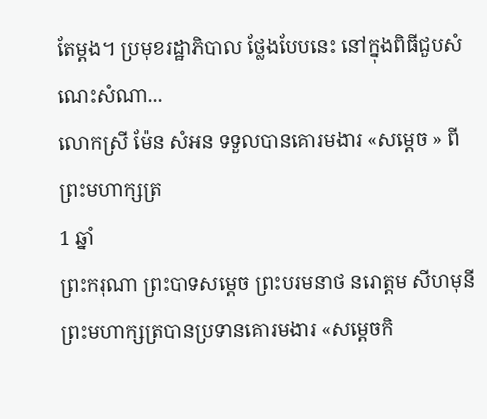តែម្ដង។ ប្រមុខរដ្ឋាភិបាល ថ្លែងបែបនេះ នៅក្នុងពិធីជួបសំណេះសំណា...
លោកស្រី ម៉ែន សំអន ទទួលបានគោរមងារ «សម្ដេច » ពីព្រះមហាក្សត្រ
1 ឆ្នាំ
ព្រះករុណា ព្រះបាទសម្ដេច ព្រះបរមនាថ នរោត្ដម សីហមុនី ព្រះមហាក្សត្របានប្រទានគោរមងារ «សម្ដេចកិ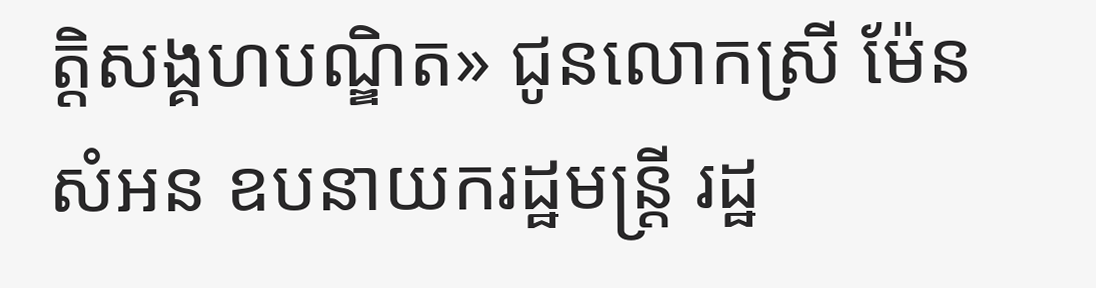ត្តិសង្គហបណ្ឌិត» ជូនលោកស្រី ម៉ែន សំអន ឧបនាយករដ្ឋមន្ដ្រី រដ្ឋ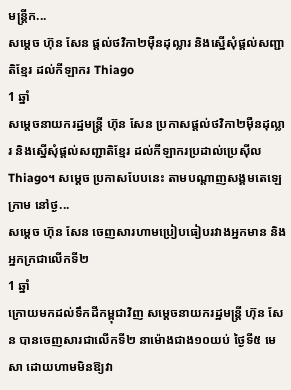មន្ដ្រីក...
សម្ដេច ហ៊ុន សែន ផ្ដល់ថវិកា២ម៉ឺនដុល្លារ និងស្នើសុំផ្ដល់សញ្ជាតិខ្មែរ ដល់កីឡាករ Thiago
1 ឆ្នាំ
សម្ដេចនាយករដ្ឋមន្រ្តី ហ៊ុន សែន ប្រកាសផ្ដល់ថវិកា២ម៉ឺនដុល្លារ និងស្នើសុំផ្ដល់សញ្ជាតិខ្មែរ ដល់កីឡាករប្រដាល់ប្រេស៊ីល Thiago។ សម្ដេច ប្រកាសបែបនេះ តាមបណ្ដាញសង្គមតេឡេក្រាម នៅថ្ង...
សម្ដេច ហ៊ុន សែន ចេញសារហាមប្រៀបធៀបរវាងអ្នកមាន និងអ្នកក្រជាលើកទី២
1 ឆ្នាំ
ក្រោយមកដល់ទឹកដីកម្ពុជាវិញ សម្ដេចនាយករដ្ឋមន្រ្តី ហ៊ុន សែន បានចេញសារជាលើកទី២ នាម៉ោងជាង១០យប់ ថ្ងៃទី៥ មេសា ដោយហាមមិនឱ្យវា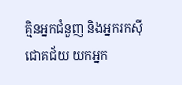គ្មិនអ្នកជំនួញ និងអ្នករកស៊ីជោគជ័យ យកអ្នក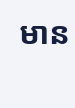មាន